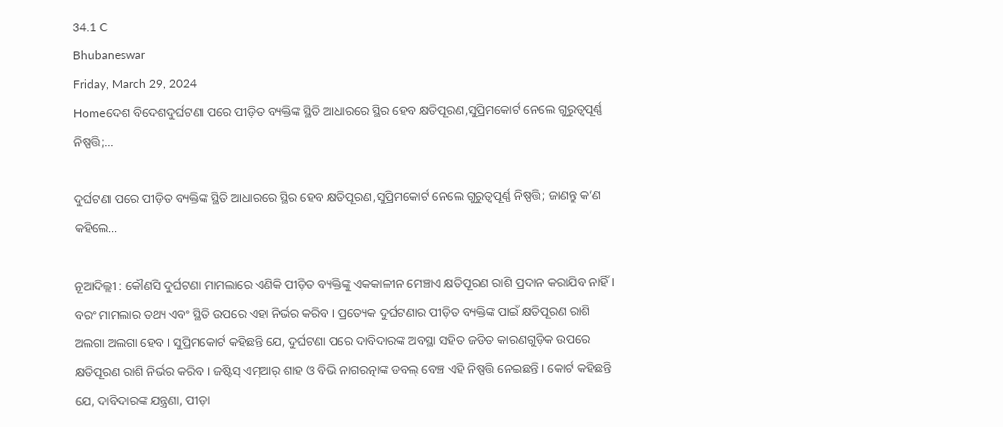34.1 C
Bhubaneswar
Friday, March 29, 2024
Homeଦେଶ ବିଦେଶଦୁର୍ଘଟଣା ପରେ ପୀଡ଼ିତ ବ୍ୟକ୍ତିଙ୍କ ସ୍ଥିତି ଆଧାରରେ ସ୍ଥିର ହେବ କ୍ଷତିପୂରଣ,ସୁପ୍ରିମକୋର୍ଟ ନେଲେ ଗୁରୁତ୍ୱପୂର୍ଣ୍ଣ ନିଷ୍ପତ୍ତି;...

ଦୁର୍ଘଟଣା ପରେ ପୀଡ଼ିତ ବ୍ୟକ୍ତିଙ୍କ ସ୍ଥିତି ଆଧାରରେ ସ୍ଥିର ହେବ କ୍ଷତିପୂରଣ,ସୁପ୍ରିମକୋର୍ଟ ନେଲେ ଗୁରୁତ୍ୱପୂର୍ଣ୍ଣ ନିଷ୍ପତ୍ତି; ଜାଣନ୍ତୁ କ’ଣ କହିଲେ…

ନୂଆଦିଲ୍ଲୀ : କୌଣସି ଦୁର୍ଘଟଣା ମାମଲାରେ ଏଣିକି ପୀଡ଼ିତ ବ୍ୟକ୍ତିଙ୍କୁ ଏକକାଳୀନ ମେଞ୍ଚାଏ କ୍ଷତିପୂରଣ ରାଶି ପ୍ରଦାନ କରାଯିବ ନାହିଁ । ବରଂ ମାମଲାର ତଥ୍ୟ ଏବଂ ସ୍ଥିତି ଉପରେ ଏହା ନିର୍ଭର କରିବ । ପ୍ରତ୍ୟେକ ଦୁର୍ଘଟଣାର ପୀଡ଼ିତ ବ୍ୟକ୍ତିଙ୍କ ପାଇଁ କ୍ଷତିପୂରଣ ରାଶି ଅଲଗା ଅଲଗା ହେବ । ସୁପ୍ରିମକୋର୍ଟ କହିଛନ୍ତି ଯେ, ଦୁର୍ଘଟଣା ପରେ ଦାବିଦାରଙ୍କ ଅବସ୍ଥା ସହିତ ଜଡିତ କାରଣଗୁଡ଼ିକ ଉପରେ କ୍ଷତିପୂରଣ ରାଶି ନିର୍ଭର କରିବ । ଜଷ୍ଟିସ୍ ଏମ୍‌ଆର୍ ଶାହ ଓ ବିଭି ନାଗରତ୍ନାଙ୍କ ଡବଲ୍ ବେଞ୍ଚ ଏହି ନିଷ୍ପତ୍ତି ନେଇଛନ୍ତି । କୋର୍ଟ କହିଛନ୍ତି ଯେ, ଦାବିଦାରଙ୍କ ଯନ୍ତ୍ରଣା, ପୀଡ଼ା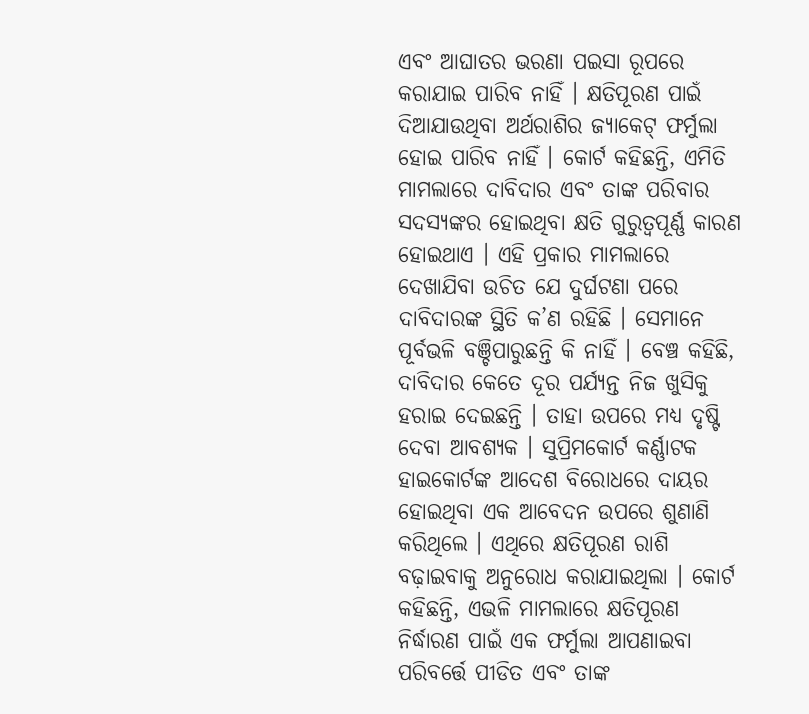ଏବଂ ଆଘାତର ଭରଣା ପଇସା ରୂପରେ କରାଯାଇ ପାରିବ ନାହିଁ । କ୍ଷତିପୂରଣ ପାଇଁ ଦିଆଯାଉଥିବା ଅର୍ଥରାଶିର ଜ୍ୟାକେଟ୍ ଫର୍ମୁଲା ହୋଇ ପାରିବ ନାହିଁ । କୋର୍ଟ କହିଛନ୍ତି, ଏମିତି ମାମଲାରେ ଦାବିଦାର ଏବଂ ତାଙ୍କ ପରିବାର ସଦସ୍ୟଙ୍କର ହୋଇଥିବା କ୍ଷତି ଗୁରୁତ୍ୱପୂର୍ଣ୍ଣ କାରଣ ହୋଇଥାଏ । ଏହି ପ୍ରକାର ମାମଲାରେ ଦେଖାଯିବା ଉଚିତ ଯେ ଦୁର୍ଘଟଣା ପରେ ଦାବିଦାରଙ୍କ ସ୍ଥିତି କ’ଣ ରହିଛି । ସେମାନେ ପୂର୍ବଭଳି ବଞ୍ଚିପାରୁଛନ୍ତି କି ନାହିଁ । ବେଞ୍ଚ କହିଛି, ଦାବିଦାର କେତେ ଦୂର ପର୍ଯ୍ୟନ୍ତ ନିଜ ଖୁସିକୁ ହରାଇ ଦେଇଛନ୍ତି । ତାହା ଉପରେ ମଧ୍ୟ ଦୃଷ୍ଟି ଦେବା ଆବଶ୍ୟକ । ସୁପ୍ରିମକୋର୍ଟ କର୍ଣ୍ଣାଟକ ହାଇକୋର୍ଟଙ୍କ ଆଦେଶ ବିରୋଧରେ ଦାୟର ହୋଇଥିବା ଏକ ଆବେଦନ ଉପରେ ଶୁଣାଣି କରିଥିଲେ । ଏଥିରେ କ୍ଷତିପୂରଣ ରାଶି ବଢ଼ାଇବାକୁ ଅନୁରୋଧ କରାଯାଇଥିଲା । କୋର୍ଟ କହିଛନ୍ତି, ଏଭଳି ମାମଲାରେ କ୍ଷତିପୂରଣ ନିର୍ଦ୍ଧାରଣ ପାଇଁ ଏକ ଫର୍ମୁଲା ଆପଣାଇବା ପରିବର୍ତ୍ତେ ପୀଡିତ ଏବଂ ତାଙ୍କ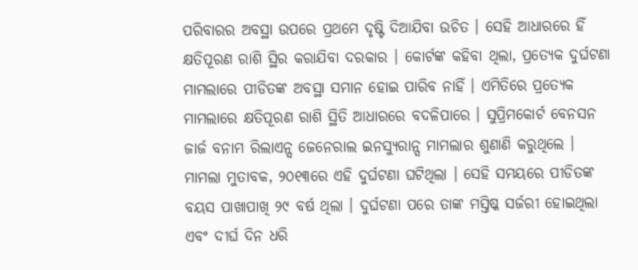ପରିବାରର ଅବସ୍ଥା ଉପରେ ପ୍ରଥମେ ଦୃଷ୍ଟି ଦିଆଯିବା ଉଚିତ । ସେହି ଆଧାରରେ ହିଁ କ୍ଷତିପୂରଣ ରାଶି ସ୍ଥିର କରାଯିବା ଦରକାର । କୋର୍ଟଙ୍କ କହିବା ଥିଲା, ପ୍ରତ୍ୟେକ ଦୁର୍ଘଟଣା ମାମଲାରେ ପୀଡିତଙ୍କ ଅବସ୍ଥା ସମାନ ହୋଇ ପାରିବ ନାହିଁ । ଏମିତିରେ ପ୍ରତ୍ୟେକ ମାମଲାରେ କ୍ଷତିପୂରଣ ରାଶି ସ୍ଥିତି ଆଧାରରେ ବଦଳିପାରେ । ସୁପ୍ରିମକୋର୍ଟ ବେନସନ ଜାର୍ଜ ବନାମ ରିଲାଏନ୍ସ ଜେନେରାଲ ଇନସ୍ୟୁରାନ୍ସ ମାମଲାର ଶୁଣାଣି କରୁଥିଲେ । ମାମଲା ମୁତାବକ, ୨୦୧୩ରେ ଏହି ଦୁର୍ଘଟଣା ଘଟିଥିଲା । ସେହି ସମୟରେ ପୀଡିତଙ୍କ ବୟସ ପାଖାପାଖି ୨୯ ବର୍ଷ ଥିଲା । ଦୁର୍ଘଟଣା ପରେ ତାଙ୍କ ମସ୍ତିଷ୍କ ସର୍ଜରୀ ହୋଇଥିଲା ଏବଂ ଦୀର୍ଘ ଦିନ ଧରି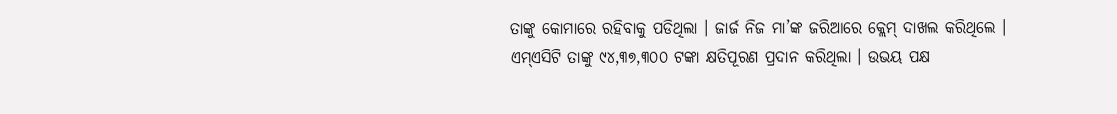ତାଙ୍କୁ କୋମାରେ ରହିବାକୁ ପଡିଥିଲା । ଜାର୍ଜ ନିଜ ମା’ଙ୍କ ଜରିଆରେ କ୍ଲେମ୍ ଦାଖଲ କରିଥିଲେ । ଏମ୍‌ଏସିଟି ତାଙ୍କୁ ୯୪,୩୭,୩୦୦ ଟଙ୍କା କ୍ଷତିପୂରଣ ପ୍ରଦାନ କରିଥିଲା । ଉଭୟ ପକ୍ଷ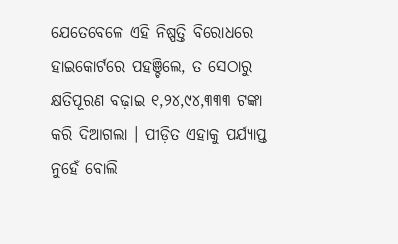ଯେତେବେଳେ ଏହି ନିଷ୍ପତ୍ତି ବିରୋଧରେ ହାଇକୋର୍ଟରେ ପହଞ୍ଚିଲେ, ତ ସେଠାରୁ କ୍ଷତିପୂରଣ ବଢ଼ାଇ ୧,୨୪,୯୪,୩୩୩ ଟଙ୍କା କରି ଦିଆଗଲା । ପୀଡ଼ିତ ଏହାକୁ ପର୍ଯ୍ୟାପ୍ତ ନୁହେଁ ବୋଲି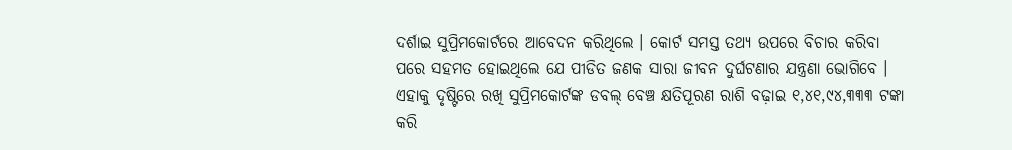ଦର୍ଶାଇ ସୁପ୍ରିମକୋର୍ଟରେ ଆବେଦନ କରିଥିଲେ । କୋର୍ଟ ସମସ୍ତ ତଥ୍ୟ ଉପରେ ବିଚାର କରିବା ପରେ ସହମତ ହୋଇଥିଲେ ଯେ ପୀଡିତ ଜଣକ ସାରା ଜୀବନ ଦୁର୍ଘଟଣାର ଯନ୍ତ୍ରଣା ଭୋଗିବେ । ଏହାକୁ ଦୃଷ୍ଟିରେ ରଖି ସୁପ୍ରିମକୋର୍ଟଙ୍କ ଡବଲ୍ ବେଞ୍ଚ କ୍ଷତିପୂରଣ ରାଶି ବଢ଼ାଇ ୧,୪୧,୯୪,୩୩୩ ଟଙ୍କା କରି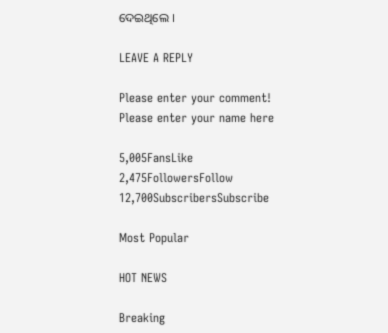ଦେଇଥିଲେ ।

LEAVE A REPLY

Please enter your comment!
Please enter your name here

5,005FansLike
2,475FollowersFollow
12,700SubscribersSubscribe

Most Popular

HOT NEWS

Breaking